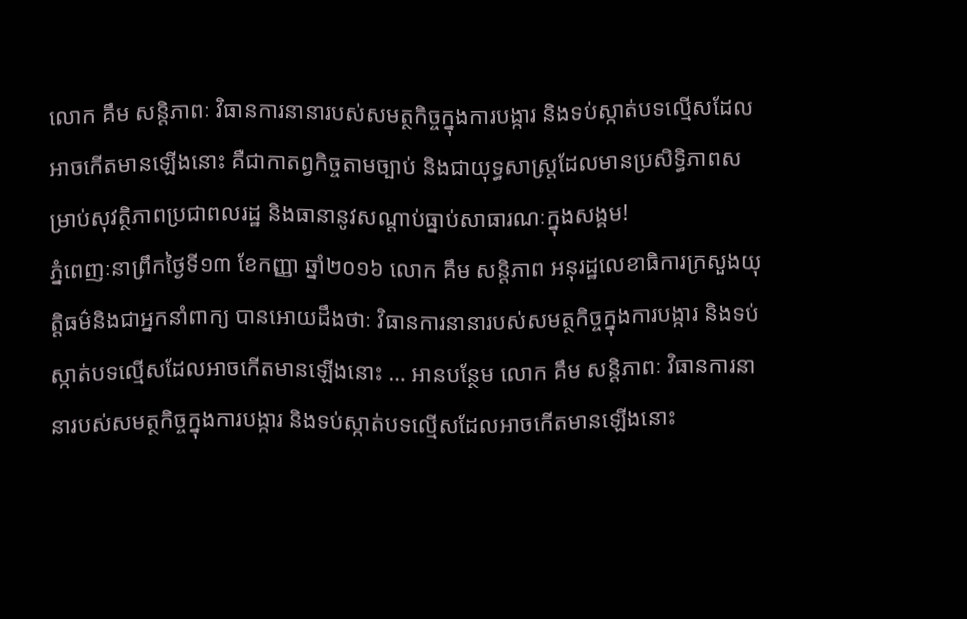លោក គឹម សន្តិភាពៈ វិធានការនានារបស់សមត្ថកិច្ចក្នុងការបង្ការ និងទប់ស្កាត់បទល្មើសដែលអាចកើតមានឡើងនោះ គឺជាកាតព្វកិច្ចតាមច្បាប់ និងជាយុទ្ធសាស្ត្រដែលមានប្រសិទ្ធិភាពសម្រាប់សុវត្ថិភាពប្រជាពលរដ្ឋ និងធានានូវសណ្តាប់ធ្នាប់សាធារណៈក្នុងសង្គម!
ភ្នំពេញៈនាព្រឹកថ្ងៃទី១៣ ខែកញ្ញា ឆ្នាំ២០១៦ លោក គឹម សន្តិភាព អនុរដ្ឋលេខាធិការក្រសួងយុត្តិធម៌និងជាអ្នកនាំពាក្យ បានអោយដឹងថាៈ វិធានការនានារបស់សមត្ថកិច្ចក្នុងការបង្ការ និងទប់ស្កាត់បទល្មើសដែលអាចកើតមានឡើងនោះ … អានបន្ថែម លោក គឹម សន្តិភាពៈ វិធានការនានារបស់សមត្ថកិច្ចក្នុងការបង្ការ និងទប់ស្កាត់បទល្មើសដែលអាចកើតមានឡើងនោះ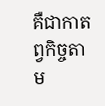គឺជាកាតព្វកិច្ចតាម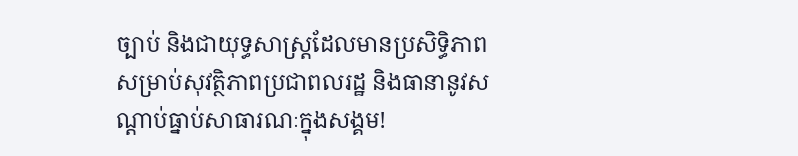ច្បាប់ និងជាយុទ្ធសាស្ត្រដែលមានប្រសិទ្ធិភាពសម្រាប់សុវត្ថិភាពប្រជាពលរដ្ឋ និងធានានូវសណ្តាប់ធ្នាប់សាធារណៈក្នុងសង្គម!